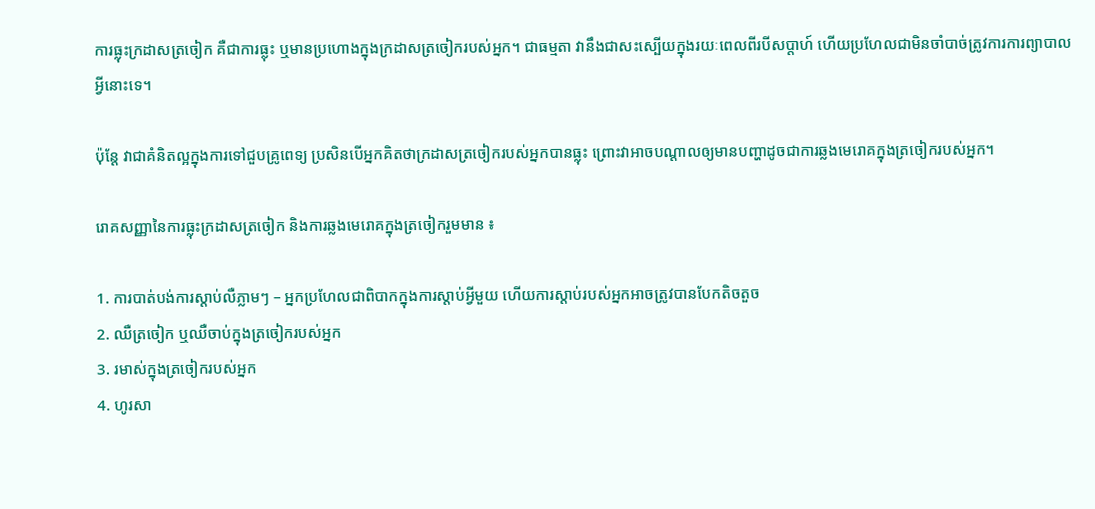ការធ្លុះក្រដាសត្រចៀក គឺជាការធ្លុះ ឬមានប្រហោងក្នុងក្រដាសត្រចៀករបស់អ្នក។ ជាធម្មតា វានឹងជាសះស្បើយក្នុងរយៈពេលពីរបីសប្តាហ៍ ហើយប្រហែលជាមិនចាំបាច់ត្រូវការការព្យាបាលអ្វីនោះទេ។

ប៉ុន្តែ វាជាគំនិតល្អក្នុងការទៅជួបគ្រូពេទ្យ ប្រសិនបើអ្នកគិតថាក្រដាសត្រចៀករបស់អ្នកបានធ្លុះ ព្រោះវាអាចបណ្តាលឲ្យមានបញ្ហាដូចជាការឆ្លងមេរោគក្នុងត្រចៀករបស់អ្នក។

រោគសញ្ញានៃការធ្លុះក្រដាសត្រចៀក និងការឆ្លងមេរោគក្នុងត្រចៀករួមមាន ៖

1. ការបាត់បង់ការស្តាប់លឺភ្លាមៗ – អ្នកប្រហែលជាពិបាកក្នុងការស្តាប់អ្វីមួយ ហើយការស្តាប់របស់អ្នកអាចត្រូវបានបែកតិចតួច
2. ឈឺត្រចៀក ឬឈឺចាប់ក្នុងត្រចៀករបស់អ្នក
3. រមាស់ក្នុងត្រចៀករបស់អ្នក
4. ហូរសា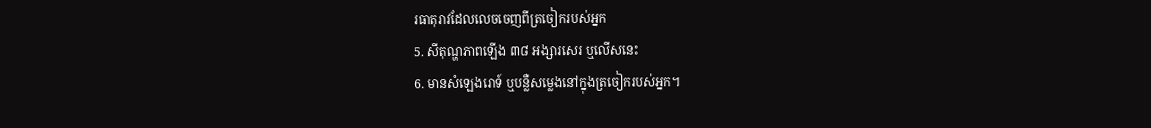រធាតុរាវដែលលេចចេញពីត្រចៀករបស់អ្នក
5. សីតុណ្ហភាពឡើង ៣៨ អង្សារសេរ ឬលើសនេះ
6. មានសំឡេងរោទ៍ ឬបន្លឺសម្លេងនៅក្នុងត្រចៀករបស់អ្នក។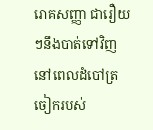រោគសញ្ញា ជារឿយៗនឹងបាត់ទៅវិញ នៅពេលដំបៅត្រចៀករបស់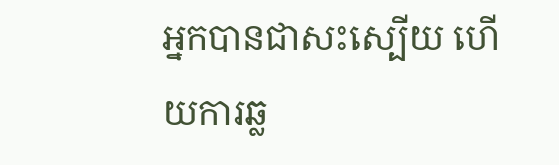អ្នកបានជាសះស្បើយ ហើយការឆ្ល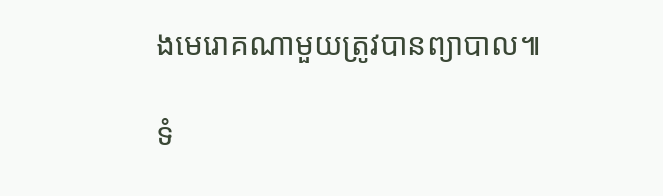ងមេរោគណាមួយត្រូវបានព្យាបាល៕

ទំ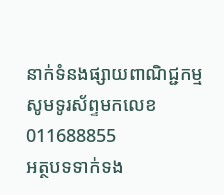នាក់ទំនងផ្សាយពាណិជ្ជកម្មសូមទូរស័ព្ទមកលេខ 011688855
អត្ថបទទាក់ទង